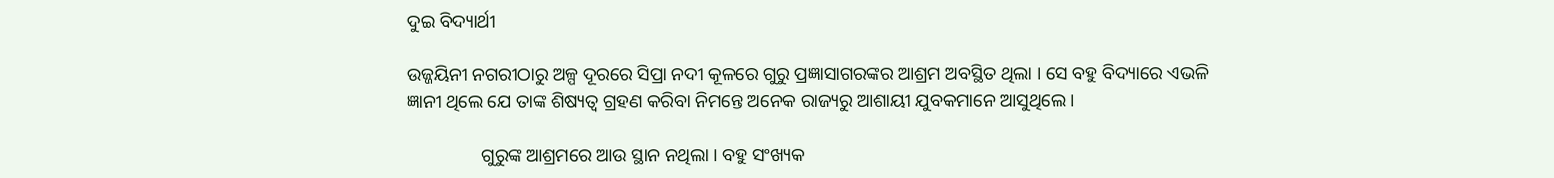ଦୁଇ ବିଦ୍ୟାର୍ଥୀ

ଉଜ୍ଜୟିନୀ ନଗରୀଠାରୁ ଅଳ୍ପ ଦୂରରେ ସିପ୍ରା ନଦୀ କୂଳରେ ଗୁରୁ ପ୍ରଜ୍ଞାସାଗରଙ୍କର ଆଶ୍ରମ ଅବସ୍ଥିତ ଥିଲା । ସେ ବହୁ ବିଦ୍ୟାରେ ଏଭଳି ଜ୍ଞାନୀ ଥିଲେ ଯେ ତାଙ୍କ ଶିଷ୍ୟତ୍ୱ ଗ୍ରହଣ କରିବା ନିମନ୍ତେ ଅନେକ ରାଜ୍ୟରୁ ଆଶାୟୀ ଯୁବକମାନେ ଆସୁଥିଲେ ।

                ଗୁରୁଙ୍କ ଆଶ୍ରମରେ ଆଉ ସ୍ଥାନ ନଥିଲା । ବହୁ ସଂଖ୍ୟକ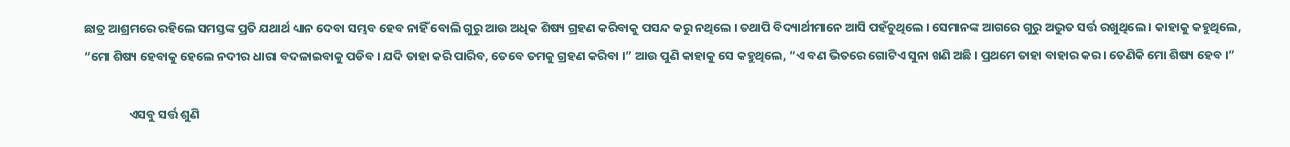ଛାତ୍ର ଆଶ୍ରମରେ ରହିଲେ ସମସ୍ତଙ୍କ ପ୍ରତି ଯଥାର୍ଥ ଧ୍ୟାନ ଦେବା ସମ୍ଭବ ହେବ ନାହିଁ ବୋଲି ଗୁରୁ ଆଉ ଅଧିକ ଶିଷ୍ୟ ଗ୍ରହଣ କରିବାକୁ ପସନ୍ଦ କରୁ ନଥିଲେ । ତଥାପି ବିଦ୍ୟାର୍ଥୀମାନେ ଆସି ପହଁଚୁଥିଲେ । ସେମାନଙ୍କ ଆଗରେ ଗୁରୁ ଅଦ୍ଭୁତ ସର୍ତ୍ତ ରଖୁଥିଲେ । କାହାକୁ କହୁଥିଲେ, “ମୋ ଶିଷ୍ୟ ହେବାକୁ ହେଲେ ନଦୀର ଧାରା ବଦଳାଇବାକୁ ପଡିବ । ଯଦି ତାହା କରି ପାରିବ, ତେବେ ତମକୁ ଗ୍ରହଣ କରିବା ।” ଆଉ ପୁଣି କାହାକୁ ସେ କହୁଥିଲେ, “ଏ ବଣ ଭିତରେ ଗୋଟିଏ ସୁନା ଖଣି ଅଛି । ପ୍ରଥମେ ତାହା ବାହାର କର । ତେଣିକି ମୋ ଶିଷ୍ୟ ହେବ ।”

                ଏସବୁ ସର୍ତ୍ତ ଶୁଣି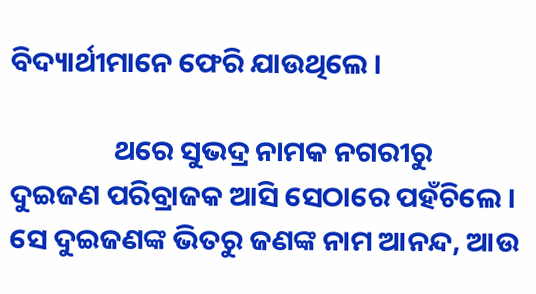ବିଦ୍ୟାର୍ଥୀମାନେ ଫେରି ଯାଉଥିଲେ ।

                ଥରେ ସୁଭଦ୍ର ନାମକ ନଗରୀରୁ ଦୁଇଜଣ ପରିବ୍ରାଜକ ଆସି ସେଠାରେ ପହଁଚିଲେ । ସେ ଦୁଇଜଣଙ୍କ ଭିତରୁ ଜଣଙ୍କ ନାମ ଆନନ୍ଦ, ଆଉ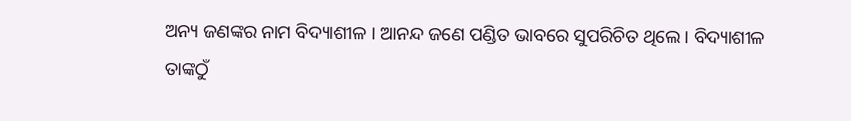ଅନ୍ୟ ଜଣଙ୍କର ନାମ ବିଦ୍ୟାଶୀଳ । ଆନନ୍ଦ ଜଣେ ପଣ୍ଡିତ ଭାବରେ ସୁପରିଚିତ ଥିଲେ । ବିଦ୍ୟାଶୀଳ ତାଙ୍କଠୁଁ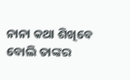ନାନା କଥା ଶିଖିବେ ବୋଲି ତାଙ୍କର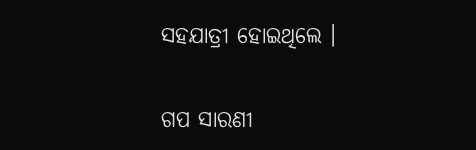ସହଯାତ୍ରୀ ହୋଇଥିଲେ ।


ଗପ ସାରଣୀ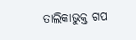ତାଲିକାଭୁକ୍ତ ଗପ